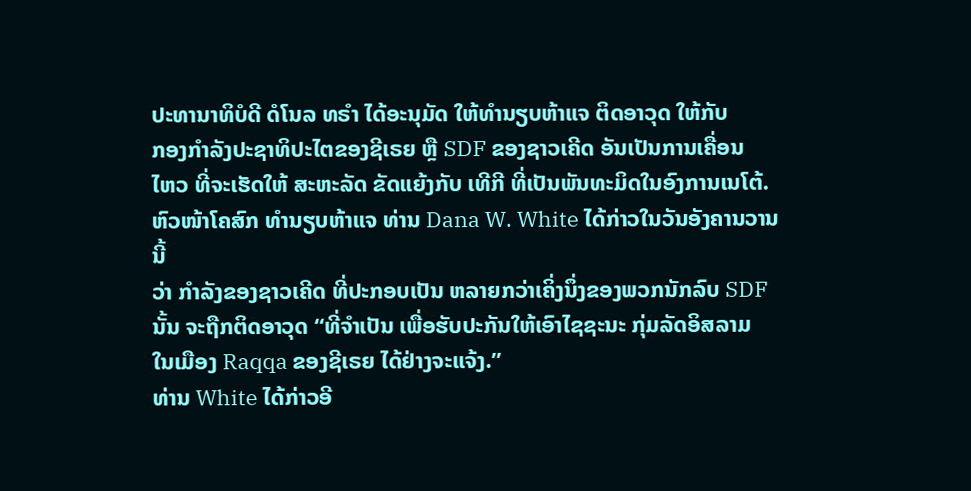ປະທານາທິບໍດີ ດໍໂນລ ທຣຳ ໄດ້ອະນຸມັດ ໃຫ້ທຳນຽບຫ້າແຈ ຕິດອາວຸດ ໃຫ້ກັບ
ກອງກຳລັງປະຊາທິປະໄຕຂອງຊີເຣຍ ຫຼື SDF ຂອງຊາວເຄີດ ອັນເປັນການເຄື່ອນ
ໄຫວ ທີ່ຈະເຮັດໃຫ້ ສະຫະລັດ ຂັດແຍ້ງກັບ ເທີກີ ທີ່ເປັນພັນທະມິດໃນອົງການເນໂຕ້.
ຫົວໜ້າໂຄສົກ ທຳນຽບຫ້າແຈ ທ່ານ Dana W. White ໄດ້ກ່າວໃນວັນອັງຄານວານນີ້
ວ່າ ກຳລັງຂອງຊາວເຄີດ ທີ່ປະກອບເປັນ ຫລາຍກວ່າເຄິ່ງນຶ່ງຂອງພວກນັກລົບ SDF
ນັ້ນ ຈະຖືກຕິດອາວຸດ “ທີ່ຈຳເປັນ ເພື່ອຮັບປະກັນໃຫ້ເອົາໄຊຊະນະ ກຸ່ມລັດອິສລາມ
ໃນເມືອງ Raqqa ຂອງຊີເຣຍ ໄດ້ຢ່າງຈະແຈ້ງ.”
ທ່ານ White ໄດ້ກ່າວອີ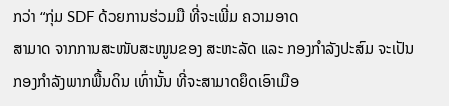ກວ່າ “ກຸ່ມ SDF ດ້ວຍການຮ່ວມມື ທີ່ຈະເພີ່ມ ຄວາມອາດ
ສາມາດ ຈາກການສະໜັບສະໜູນຂອງ ສະຫະລັດ ແລະ ກອງກຳລັງປະສົມ ຈະເປັນ
ກອງກຳລັງພາກພື້ນດິນ ເທົ່ານັ້ນ ທີ່ຈະສາມາດຍຶດເອົາເມືອ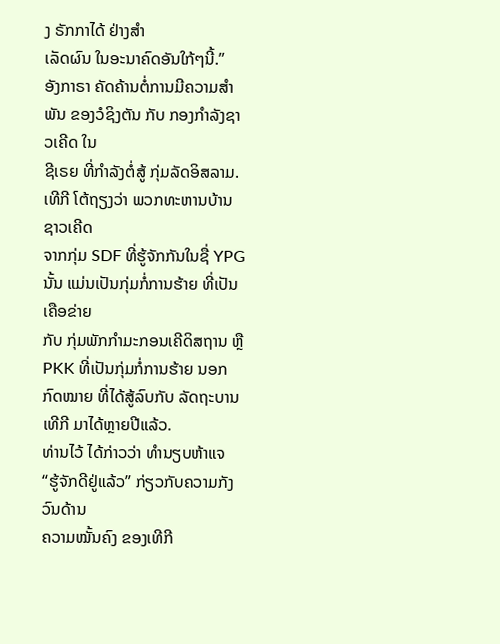ງ ຣັກກາໄດ້ ຢ່າງສຳ
ເລັດຜົນ ໃນອະນາຄົດອັນໃກ້ໆນີ້.”
ອັງກາຣາ ຄັດຄ້ານຕໍ່ການມີຄວາມສຳພັນ ຂອງວໍຊິງຕັນ ກັບ ກອງກຳລັງຊາວເຄີດ ໃນ
ຊີເຣຍ ທີ່ກຳລັງຕໍ່ສູ້ ກຸ່ມລັດອິສລາມ. ເທີກີ ໂຕ້ຖຽງວ່າ ພວກທະຫານບ້ານຊາວເຄີດ
ຈາກກຸ່ມ SDF ທີ່ຮູ້ຈັກກັນໃນຊື່ YPG ນັ້ນ ແມ່ນເປັນກຸ່ມກໍ່ການຮ້າຍ ທີ່ເປັນເຄືອຂ່າຍ
ກັບ ກຸ່ມພັກກຳມະກອນເຄີດິສຖານ ຫຼື PKK ທີ່ເປັນກຸ່ມກໍ່ການຮ້າຍ ນອກກົດໝາຍ ທີ່ໄດ້ສູ້ລົບກັບ ລັດຖະບານເທີກີ ມາໄດ້ຫຼາຍປີແລ້ວ.
ທ່ານໄວ້ ໄດ້ກ່າວວ່າ ທຳນຽບຫ້າແຈ “ຮູ້ຈັກດີຢູ່ແລ້ວ” ກ່ຽວກັບຄວາມກັງວົນດ້ານ
ຄວາມໝັ້ນຄົງ ຂອງເທີກີ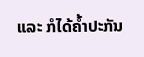ແລະ ກໍໄດ້ຄ້ຳປະກັນ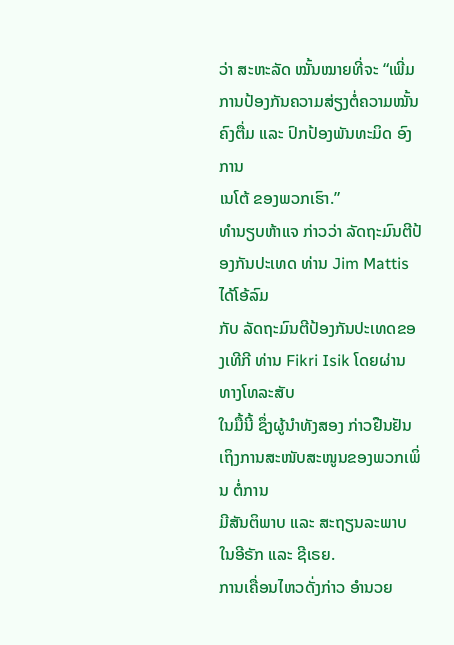ວ່າ ສະຫະລັດ ໝັ້ນໝາຍທີ່ຈະ “ເພີ່ມ
ການປ້ອງກັນຄວາມສ່ຽງຕໍ່ຄວາມໝັ້ນຄົງຕື່ມ ແລະ ປົກປ້ອງພັນທະມິດ ອົງການ
ເນໂຕ້ ຂອງພວກເຮົາ.”
ທຳນຽບຫ້າແຈ ກ່າວວ່າ ລັດຖະມົນຕີປ້ອງກັນປະເທດ ທ່ານ Jim Mattis ໄດ້ໂອ້ລົມ
ກັບ ລັດຖະມົນຕີປ້ອງກັນປະເທດຂອງເທີກີ ທ່ານ Fikri Isik ໂດຍຜ່ານທາງໂທລະສັບ
ໃນມື້ນີ້ ຊຶ່ງຜູ້ນຳທັງສອງ ກ່າວຢືນຢັນ ເຖິງການສະໜັບສະໜູນຂອງພວກເພິ່ນ ຕໍ່ການ
ມີສັນຕິພາບ ແລະ ສະຖຽນລະພາບ ໃນອີຣັກ ແລະ ຊີເຣຍ.
ການເຄື່ອນໄຫວດັ່ງກ່າວ ອຳນວຍ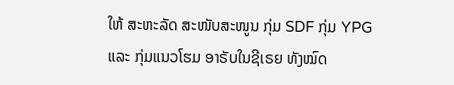ໃຫ້ ສະຫະລັດ ສະໜັບສະໜູນ ກຸ່ມ SDF ກຸ່ມ YPG
ແລະ ກຸ່ມແນວໂຮມ ອາຣັບໃນຊີເຣຍ ທັງໝົດ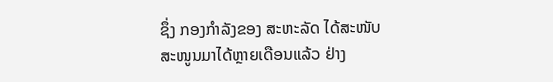ຊຶ່ງ ກອງກຳລັງຂອງ ສະຫະລັດ ໄດ້ສະໜັບ
ສະໜູນມາໄດ້ຫຼາຍເດືອນແລ້ວ ຢ່າງ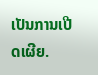ເປັນການເປີດເຜີຍ.